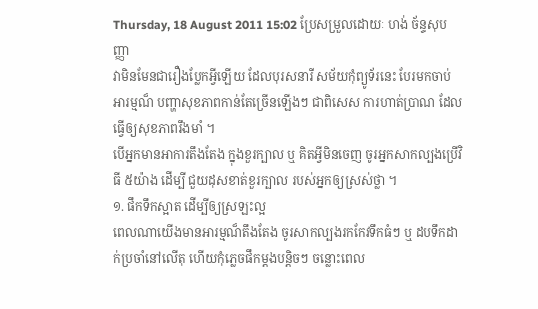Thursday, 18 August 2011 15:02 ប្រែសម្រួលដោយៈ ហង់ ច័ន្ទសុបញ្ញា
វាមិនមែនជារឿងប្លែកអ្វីឡើយ ដែលបុរសនារី សម័យកុំព្យូទ័រនេះ បែរមកចាប់អារម្មណ៏ បញ្ហាសុខភាពកាន់តែច្រើនឡើងៗ ជាពិសេស ការហាត់ប្រាណ ដែលធ្វើឲ្យសុខភាពរឹងមាំ ។
បើអ្នកមានអាការតឹងតែង ក្នុងខួរក្បាល ឬ គិតអ្វីមិនចេញ ចូរអ្នកសាកល្បងប្រើវិធី ៥យ៉ាង ដើម្បី ជួយដុសខាត់ខួរក្បាល របស់អ្នកឲ្យស្រស់ថ្លា ។
១. ផឹកទឹកស្អាត ដើម្បីឲ្យស្រឡះល្អ
ពេលណាយើងមានអារម្មណ៏តឹងតែង ចូរសាកល្បងរកកែវទឹកធំៗ ឬ ដបទឹកដាក់ប្រចាំនៅលើតុ ហើយកុំភ្លេចផឹកម្តងបន្តិចៗ ចន្លោះពេល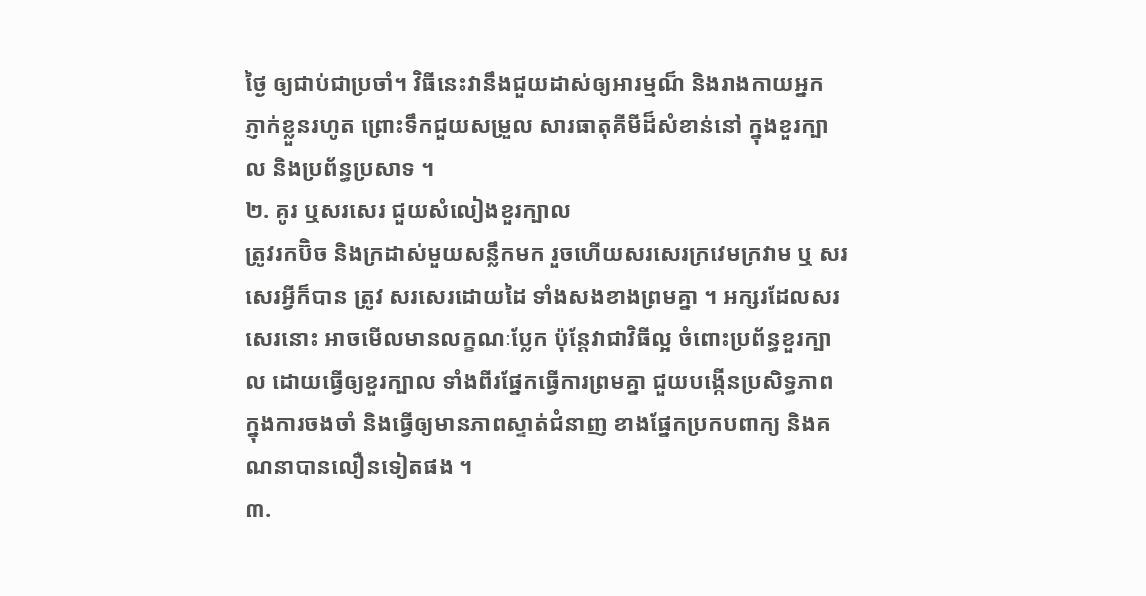ថ្ងៃ ឲ្យជាប់ជាប្រចាំ។ វិធីនេះវានឹងជួយដាស់ឲ្យអារម្មណ៏ និងរាងកាយអ្នក ភ្ញាក់ខ្លួនរហូត ព្រោះទឹកជួយសម្រួល សារធាតុគីមីដ៏សំខាន់នៅ ក្នុងខួរក្បាល និងប្រព័ន្ធប្រសាទ ។
២. គូរ ឬសរសេរ ជួយសំលៀងខួរក្បាល
ត្រូវរកប៊ិច និងក្រដាស់មួយសន្លឹកមក រួចហើយសរសេរក្រវេមក្រវាម ឬ សរសេរអ្វីក៏បាន ត្រូវ សរសេរដោយដៃ ទាំងសងខាងព្រមគ្នា ។ អក្សរដែលសរសេរនោះ អាចមើលមានលក្ខណៈប្លែក ប៉ុន្តែវាជាវិធីល្អ ចំពោះប្រព័ន្ធខួរក្បាល ដោយធ្វើឲ្យខួរក្បាល ទាំងពីរផ្នែកធ្វើការព្រមគ្នា ជួយបង្កើនប្រសិទ្ធភាព ក្នុងការចងចាំ និងធ្វើឲ្យមានភាពស្ទាត់ជំនាញ ខាងផ្នែកប្រកបពាក្យ និងគណនាបានលឿនទៀតផង ។
៣.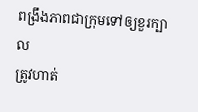ពង្រឹងភាពជាក្រុមទៅឲ្យខួរក្បាល
ត្រូវហាត់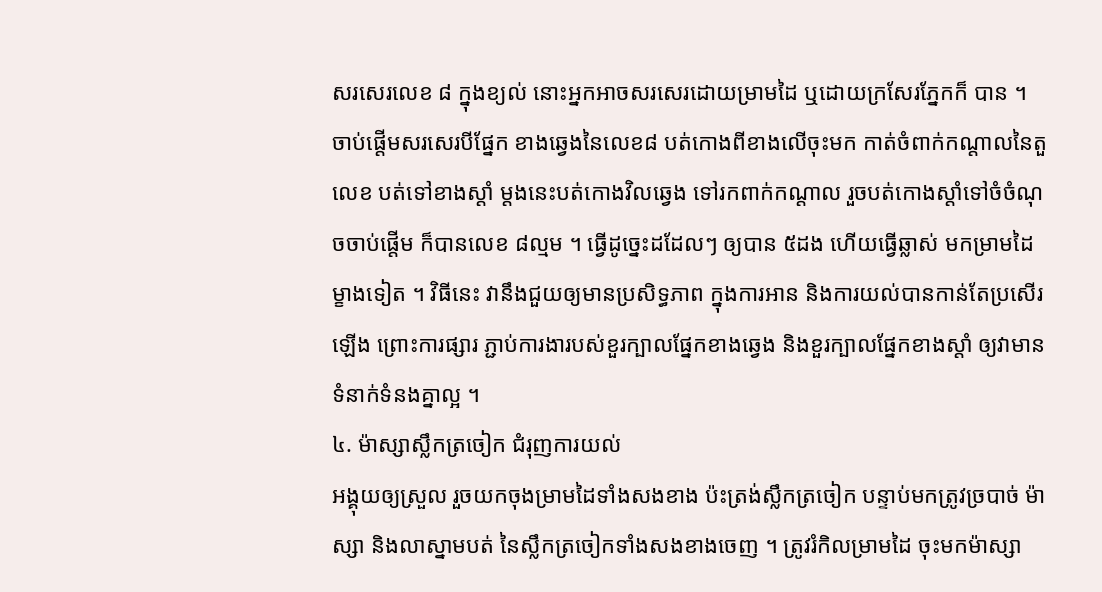សរសេរលេខ ៨ ក្នុងខ្យល់ នោះអ្នកអាចសរសេរដោយម្រាមដៃ ឬដោយក្រសែរភ្នែកក៏ បាន ។ ចាប់ផ្តើមសរសេរបីផ្នែក ខាងឆ្វេងនៃលេខ៨ បត់កោងពីខាងលើចុះមក កាត់ចំពាក់កណ្តាលនៃតួលេខ បត់ទៅខាងស្តាំ ម្តងនេះបត់កោងវិលឆ្វេង ទៅរកពាក់កណ្តាល រួចបត់កោងស្តាំទៅចំចំណុចចាប់ផ្តើម ក៏បានលេខ ៨ល្មម ។ ធ្វើដូច្នេះដដែលៗ ឲ្យបាន ៥ដង ហើយធ្វើឆ្លាស់ មកម្រាមដៃម្ខាងទៀត ។ វិធីនេះ វានឹងជួយឲ្យមានប្រសិទ្ធភាព ក្នុងការអាន និងការយល់បានកាន់តែប្រសើរឡើង ព្រោះការផ្សារ ភ្ជាប់ការងារបស់ខួរក្បាលផ្នែកខាងឆ្វេង និងខួរក្បាលផ្នែកខាងស្តាំ ឲ្យវាមានទំនាក់ទំនងគ្នាល្អ ។
៤. ម៉ាស្សាស្លឹកត្រចៀក ជំរុញការយល់
អង្គុយឲ្យស្រួល រួចយកចុងម្រាមដៃទាំងសងខាង ប៉ះត្រង់ស្លឹកត្រចៀក បន្ទាប់មកត្រូវច្របាច់ ម៉ាស្សា និងលាស្នាមបត់ នៃស្លឹកត្រចៀកទាំងសងខាងចេញ ។ ត្រូវរំកិលម្រាមដៃ ចុះមកម៉ាស្សា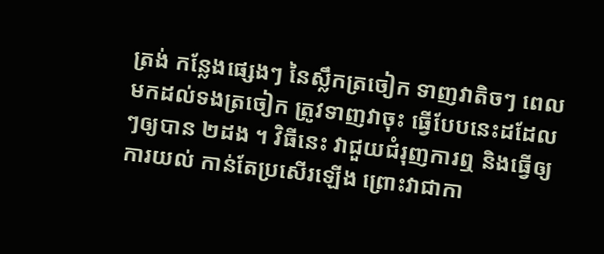ត្រង់ កន្លែងផ្សេងៗ នៃស្លឹកត្រចៀក ទាញវាតិចៗ ពេលមកដល់ទងត្រចៀក ត្រូវទាញវាចុះ ធ្វើបែបនេះដដែលៗឲ្យបាន ២ដង ។ វិធីនេះ វាជួយជំរុញការឮ និងធ្វើឲ្យការយល់ កាន់តែប្រសើរឡើង ព្រោះវាជាកា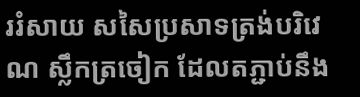ររំសាយ សសៃប្រសាទត្រង់បរិវេណ ស្លឹកត្រចៀក ដែលតភ្ជាប់នឹង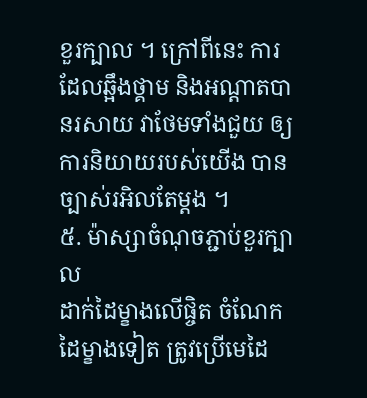ខួរក្បាល ។ ក្រៅពីនេះ ការដែលឆ្អឹងថ្គាម និងអណ្តាតបានរសាយ វាថែមទាំងជួយ ឲ្យការនិយាយរបស់យើង បានច្បាស់រអិលតែម្តង ។
៥. ម៉ាស្សាចំណុចភ្ជាប់ខួរក្បាល
ដាក់ដៃម្ខាងលើផ្ចិត ចំណែកដៃម្ខាងទៀត ត្រូវប្រើមេដៃ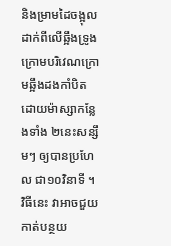និងម្រាមដៃចង្អុល ដាក់ពីលើឆ្អឹងទ្រូង ក្រោមបរិវេណក្រោមឆ្អឹងដងកាំបិត ដោយម៉ាស្សាកន្លែងទាំង ២នេះសន្សឹមៗ ឲ្យបានប្រហែល ជា១០វិនាទី ។ វិធីនេះ វាអាចជួយកាត់បន្ថយ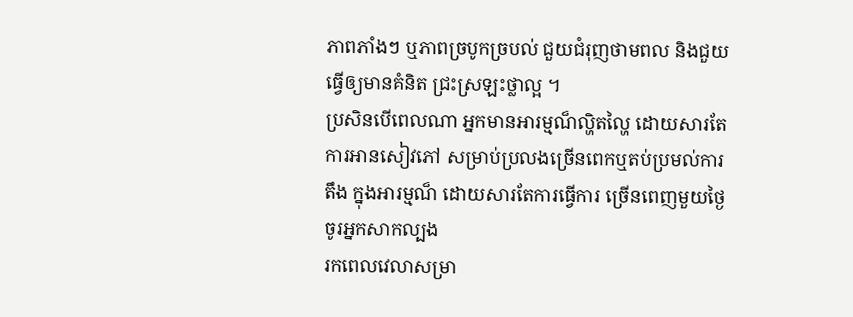ភាពភាំងៗ ឬភាពច្របូកច្របល់ ជួយជំរុញថាមពល និងជួយធ្វើឲ្យមានគំនិត ជ្រះស្រឡះថ្លាល្អ ។
ប្រសិនបើពេលណា អ្នកមានអារម្មណ៏ល្ហិតល្ហៃ ដោយសារតែការអានសៀវភៅ សម្រាប់ប្រលងច្រើនពេកឬតប់ប្រមល់ការតឹង ក្នុងអារម្មណ៏ ដោយសារតែការធ្វើការ ច្រើនពេញមួយថ្ងៃ ចូរអ្នកសាកល្បង
រកពេលវេលាសម្រា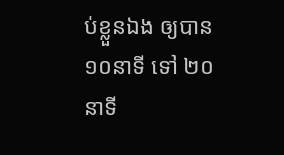ប់ខ្លួនឯង ឲ្យបាន១០នាទី ទៅ ២០នាទី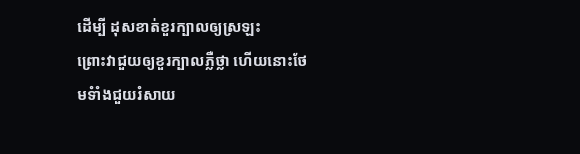ដើម្បី ដុសខាត់ខួរក្បាលឲ្យស្រឡះ
ព្រោះវាជួយឲ្យខួរក្បាលភ្លឺថ្លា ហើយនោះថែមទំាំងជួយរំសាយ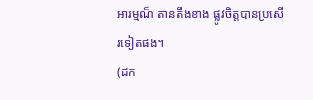អារម្មណ៏ តានតឹងខាង ផ្លូវចិត្តបានប្រសើរទៀតផង។
(ដក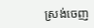ស្រង់ចេញ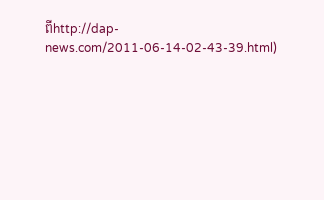ពីhttp://dap-news.com/2011-06-14-02-43-39.html)